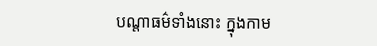បណ្តាធម៌ទាំងនោះ ក្នុងកាម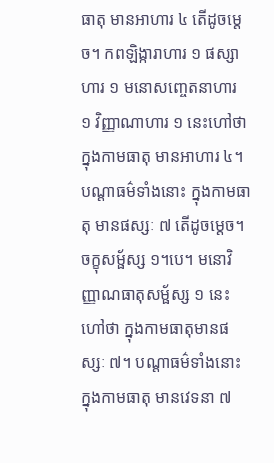ធាតុ មានអាហារ ៤ តើដូចម្ដេច។ កពឡិង្ការាហារ ១ ផស្សាហារ ១ មនោសញ្ចេតនាហារ ១ វិញ្ញាណាហារ ១ នេះហៅថា ក្នុងកាមធាតុ មានអាហារ ៤។ បណ្តាធម៌ទាំងនោះ ក្នុងកាមធាតុ មានផស្សៈ ៧ តើដូចម្ដេច។ ចក្ខុសម្ផ័ស្ស ១។បេ។ មនោវិញ្ញាណធាតុសម្ផ័ស្ស ១ នេះហៅថា ក្នុងកាមធាតុមានផស្សៈ ៧។ បណ្តាធម៌ទាំងនោះ ក្នុងកាមធាតុ មានវេទនា ៧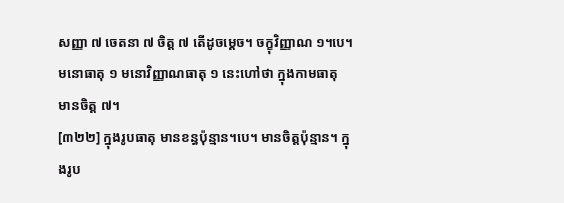សញ្ញា ៧ ចេតនា ៧ ចិត្ត ៧ តើដូចម្ដេច។ ចក្ខុវិញ្ញាណ ១។បេ។ មនោធាតុ ១ មនោវិញ្ញាណធាតុ ១ នេះហៅថា ក្នុងកាមធាតុ មានចិត្ត ៧។
[៣២២] ក្នុងរូបធាតុ មានខន្ធប៉ុន្មាន។បេ។ មានចិត្តប៉ុន្មាន។ ក្នុងរូប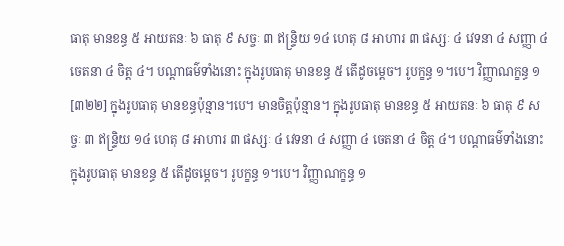ធាតុ មានខន្ធ ៥ អាយតនៈ ៦ ធាតុ ៩ សច្ចៈ ៣ ឥន្រ្ទិយ ១៤ ហេតុ ៨ អាហារ ៣ ផស្សៈ ៤ វេទនា ៤ សញ្ញា ៤ ចេតនា ៤ ចិត្ត ៤។ បណ្ដាធម៌ទាំងនោះ ក្នុងរូបធាតុ មានខន្ធ ៥ តើដូចម្ដេច។ រូបក្ខន្ធ ១។បេ។ វិញ្ញាណក្ខន្ធ ១
[៣២២] ក្នុងរូបធាតុ មានខន្ធប៉ុន្មាន។បេ។ មានចិត្តប៉ុន្មាន។ ក្នុងរូបធាតុ មានខន្ធ ៥ អាយតនៈ ៦ ធាតុ ៩ សច្ចៈ ៣ ឥន្រ្ទិយ ១៤ ហេតុ ៨ អាហារ ៣ ផស្សៈ ៤ វេទនា ៤ សញ្ញា ៤ ចេតនា ៤ ចិត្ត ៤។ បណ្ដាធម៌ទាំងនោះ ក្នុងរូបធាតុ មានខន្ធ ៥ តើដូចម្ដេច។ រូបក្ខន្ធ ១។បេ។ វិញ្ញាណក្ខន្ធ ១